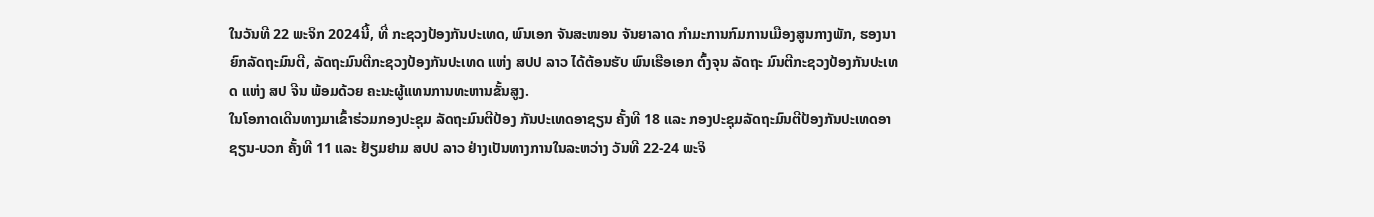ໃນວັນທີ 22 ພະຈິກ 2024ນີ້, ທີ່ ກະຊວງປ້ອງກັນປະເທດ, ພົນເອກ ຈັນສະໜອນ ຈັນຍາລາດ ກຳມະການກົມການເມືອງສູນກາງພັກ, ຮອງນາຍົກລັດຖະມົນຕີ, ລັດຖະມົນຕີກະຊວງປ້ອງກັນປະເທດ ແຫ່ງ ສປປ ລາວ ໄດ້ຕ້ອນຮັບ ພົນເຮືອເອກ ຕົ້ງຈຸນ ລັດຖະ ມົນຕີກະຊວງປ້ອງກັນປະເທດ ແຫ່ງ ສປ ຈີນ ພ້ອມດ້ວຍ ຄະນະຜູ້ແທນການທະຫານຂັ້ນສູງ.
ໃນໂອກາດເດີນທາງມາເຂົ້າຮ່ວມກອງປະຊຸມ ລັດຖະມົນຕີປ້ອງ ກັນປະເທດອາຊຽນ ຄັ້ງທີ 18 ແລະ ກອງປະຊຸມລັດຖະມົນຕີປ້ອງກັນປະເທດອາຊຽນ-ບວກ ຄັ້ງທີ 11 ແລະ ຢ້ຽມຢາມ ສປປ ລາວ ຢ່າງເປັນທາງການໃນລະຫວ່າງ ວັນທີ 22-24 ພະຈິ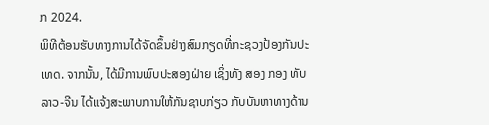ກ 2024.
ພິທີຕ້ອນຮັບທາງການໄດ້ຈັດຂຶ້ນຢ່າງສົມກຽດທີ່ກະຊວງປ້ອງກັນປະເທດ. ຈາກນັ້ນ, ໄດ້ມີການພົບປະສອງຝ່າຍ ເຊິ່ງທັງ ສອງ ກອງ ທັບ ລາວ-ຈີນ ໄດ້ແຈ້ງສະພາບການໃຫ້ກັນຊາບກ່ຽວ ກັບບັນຫາທາງດ້ານ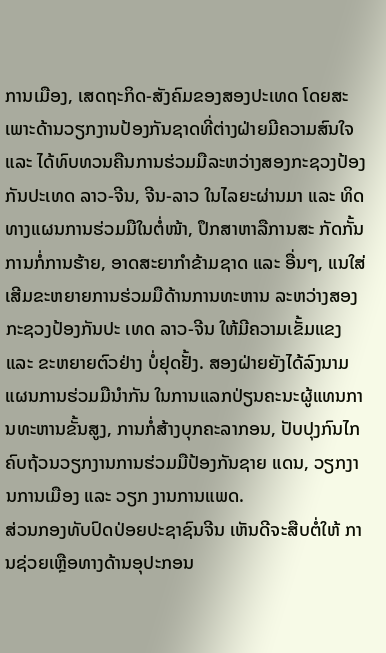ການເມືອງ, ເສດຖະກິດ-ສັງຄົມຂອງສອງປະເທດ ໂດຍສະເພາະດ້ານວຽກງານປ້ອງກັນຊາດທີ່ຕ່າງຝ່າຍມີຄວາມສົນໃຈ ແລະ ໄດ້ທົບທວນຄືນການຮ່ວມມືລະຫວ່າງສອງກະຊວງປ້ອງກັນປະເທດ ລາວ-ຈີນ, ຈີນ-ລາວ ໃນໄລຍະຜ່ານມາ ແລະ ທິດທາງແຜນການຮ່ວມມືໃນຕໍ່ໜ້າ, ປຶກສາຫາລືການສະ ກັດກັ້ນການກໍ່ການຮ້າຍ, ອາດສະຍາກໍາຂ້າມຊາດ ແລະ ອື່ນໆ, ແນໃສ່ເສີມຂະຫຍາຍການຮ່ວມມືດ້ານການທະຫານ ລະຫວ່າງສອງກະຊວງປ້ອງກັນປະ ເທດ ລາວ-ຈີນ ໃຫ້ມີຄວາມເຂັ້ມແຂງ ແລະ ຂະຫຍາຍຕົວຢ່າງ ບໍ່ຢຸດຢັ້ງ. ສອງຝ່າຍຍັງໄດ້ລົງນາມແຜນການຮ່ວມມືນຳກັນ ໃນການແລກປ່ຽນຄະນະຜູ້ແທນການທະຫານຂັ້ນສູງ, ການກໍ່ສ້າງບຸກຄະລາກອນ, ປັບປຸງກົນໄກຄົບຖ້ວນວຽກງານການຮ່ວມມືປ້ອງກັນຊາຍ ແດນ, ວຽກງານການເມືອງ ແລະ ວຽກ ງານການແພດ.
ສ່ວນກອງທັບປົດປ່ອຍປະຊາຊົນຈີນ ເຫັນດີຈະສືບຕໍ່ໃຫ້ ການຊ່ວຍເຫຼືອທາງດ້ານອຸປະກອນ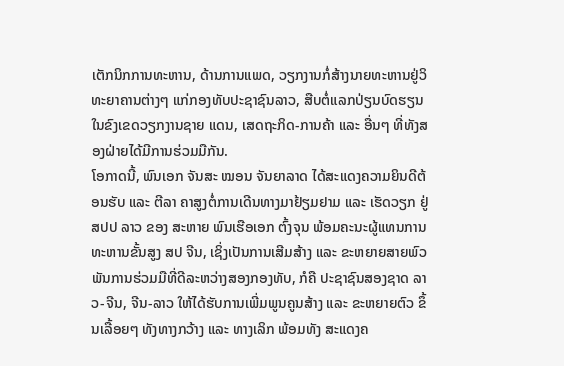ເຕັກນິກການທະຫານ, ດ້ານການແພດ, ວຽກງານກໍ່ສ້າງນາຍທະຫານຢູ່ວິທະຍາຄານຕ່າງໆ ແກ່ກອງທັບປະຊາຊົນລາວ, ສືບຕໍ່ແລກປ່ຽນບົດຮຽນໃນຂົງເຂດວຽກງານຊາຍ ແດນ, ເສດຖະກິດ-ການຄ້າ ແລະ ອື່ນໆ ທີ່ທັງສອງຝ່າຍໄດ້ມີການຮ່ວມມືກັນ.
ໂອກາດນີ້, ພົນເອກ ຈັນສະ ໝອນ ຈັນຍາລາດ ໄດ້ສະແດງຄວາມຍິນດີຕ້ອນຮັບ ແລະ ຕີລາ ຄາສູງຕໍ່ການເດີນທາງມາຢ້ຽມຢາມ ແລະ ເຮັດວຽກ ຢູ່ ສປປ ລາວ ຂອງ ສະຫາຍ ພົນເຮືອເອກ ຕົ້ງຈຸນ ພ້ອມຄະນະຜູ້ແທນການທະຫານຂັ້ນສູງ ສປ ຈີນ, ເຊິ່ງເປັນການເສີມສ້າງ ແລະ ຂະຫຍາຍສາຍພົວພັນການຮ່ວມມືທີ່ດີລະຫວ່າງສອງກອງທັບ, ກໍຄື ປະຊາຊົນສອງຊາດ ລາວ-ຈີນ, ຈີນ-ລາວ ໃຫ້ໄດ້ຮັບການເພີ່ມພູນຄູນສ້າງ ແລະ ຂະຫຍາຍຕົວ ຂຶ້ນເລື້ອຍໆ ທັງທາງກວ້າງ ແລະ ທາງເລິກ ພ້ອມທັງ ສະແດງຄ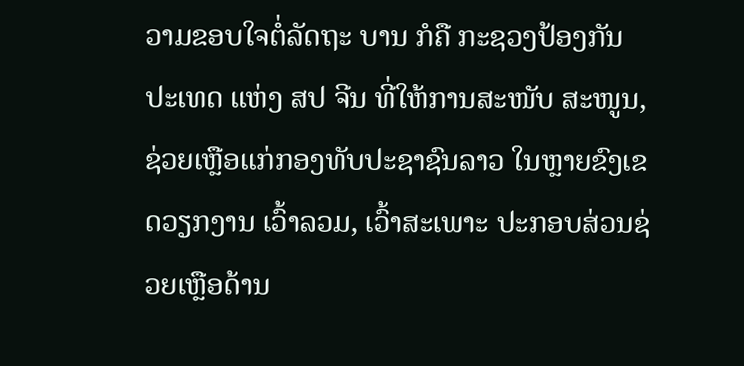ວາມຂອບໃຈຕໍ່ລັດຖະ ບານ ກໍຄື ກະຊວງປ້ອງກັນປະເທດ ແຫ່ງ ສປ ຈີນ ທີ່ໃຫ້ການສະໜັບ ສະໜູນ, ຊ່ວຍເຫຼືອແກ່ກອງທັບປະຊາຊົນລາວ ໃນຫຼາຍຂົງເຂດວຽກງານ ເວົ້າລວມ, ເວົ້າສະເພາະ ປະກອບສ່ວນຊ່ວຍເຫຼືອດ້ານ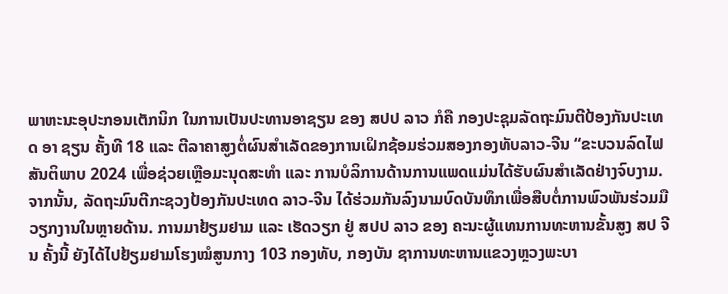ພາຫະນະອຸປະກອນເຕັກນິກ ໃນການເປັນປະທານອາຊຽນ ຂອງ ສປປ ລາວ ກໍຄື ກອງປະຊຸມລັດຖະມົນຕີປ້ອງກັນປະເທດ ອາ ຊຽນ ຄັ້ງທີ 18 ແລະ ຕີລາຄາສູງຕໍ່ຜົນສຳເລັດຂອງການເຝິກຊ້ອມຮ່ວມສອງກອງທັບລາວ-ຈີນ “ຂະບວນລົດໄຟສັນຕິພາບ 2024 ເພື່ອຊ່ວຍເຫຼືອມະນຸດສະທຳ ແລະ ການບໍລິການດ້ານການແພດແມ່ນໄດ້ຮັບຜົນສຳເລັດຢ່າງຈົບງາມ.
ຈາກນັ້ນ, ລັດຖະມົນຕີກະຊວງປ້ອງກັນປະເທດ ລາວ-ຈີນ ໄດ້ຮ່ວມກັນລົງນາມບົດບັນທຶກເພື່ອສືບຕໍ່ການພົວພັນຮ່ວມມື ວຽກງານໃນຫຼາຍດ້ານ. ການມາຢ້ຽມຢາມ ແລະ ເຮັດວຽກ ຢູ່ ສປປ ລາວ ຂອງ ຄະນະຜູ້ແທນການທະຫານຂັ້ນສູງ ສປ ຈີນ ຄັ້ງນີ້ ຍັງໄດ້ໄປຢ້ຽມຢາມໂຮງໝໍສູນກາງ 103 ກອງທັບ, ກອງບັນ ຊາການທະຫານແຂວງຫຼວງພະບາ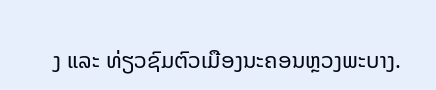ງ ແລະ ທ່ຽວຊົມຕົວເມືອງນະຄອນຫຼວງພະບາງ.